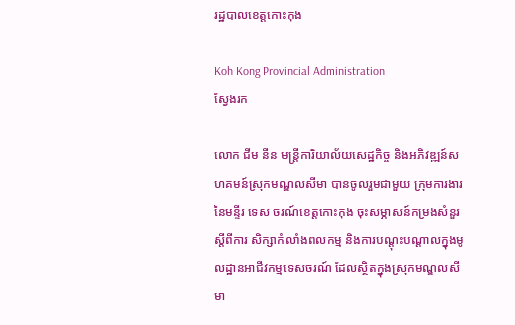រដ្ឋបាលខេត្តកោះកុង

Koh Kong Provincial Administration
ស្វែងរក

លោក ជីម នីន មន្រ្តីការិយាល័យសេដ្ឋកិច្ច និងអភិវឌ្ឍន៍សហគមន៍ស្រុកមណ្ឌលសីមា បានចូលរួមជាមួយ ក្រុមការងារនៃមន្ទីរ ទេស ចរណ៍ខេត្តកោះកុង ចុះសម្ភាសន៍កម្រងសំនួរ ស្តីពីការ សិក្សាកំលាំងពលកម្ម និងការបណ្តុះបណ្តាលក្នុងមូលដ្ឋានអាជីវកម្មទេសចរណ៍ ដែលស្ថិតក្នុងស្រុកមណ្ឌលសីមា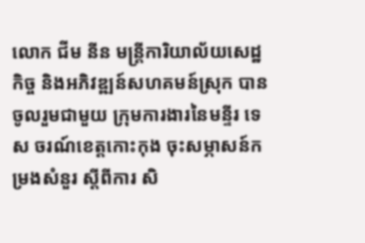លោក ជីម នីន មន្រ្តីការិយាល័យសេដ្ឋកិច្ច និងអភិវឌ្ឍន៍សហគមន៍ស្រុក បានចូលរួមជាមួយ ក្រុមការងារនៃមន្ទីរ ទេស ចរណ៍ខេត្តកោះកុង ចុះសម្ភាសន៍កម្រងសំនួរ ស្តីពីការ សិ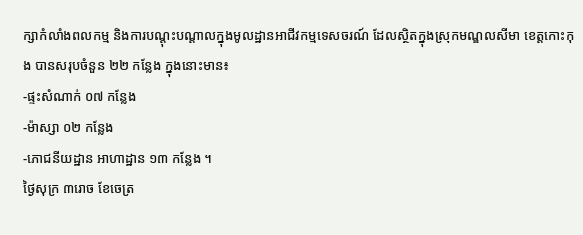ក្សាកំលាំងពលកម្ម និងការបណ្តុះបណ្តាលក្នុងមូលដ្ឋានអាជីវកម្មទេសចរណ៍ ដែលស្ថិតក្នុងស្រុកមណ្ឌលសីមា ខេត្តកោះកុង បានសរុបចំនួន ២២ កន្លែង ក្នុងនោះមាន៖
-ផ្ទះសំណាក់ ០៧ កន្លែង
-ម៉ាស្សា ០២ កន្លែង
-ភោជនីយដ្ឋាន អាហាដ្ឋាន ១៣ កន្លែង ។
ថ្ងៃសុក្រ ៣រោច ខែចេត្រ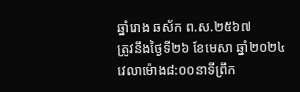ឆ្នាំរោង ឆស័ក ព.ស.២៥៦៧
ត្រូវនឹងថ្ងៃទី២៦ ខែមេសា ឆ្នាំ២០២៤
វេលាម៉ោង៨:០០នាទីព្រឹក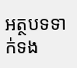អត្ថបទទាក់ទង